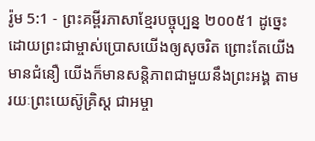រ៉ូម 5:1 - ព្រះគម្ពីរភាសាខ្មែរបច្ចុប្បន្ន ២០០៥1 ដូច្នេះ ដោយព្រះជាម្ចាស់ប្រោសយើងឲ្យសុចរិត ព្រោះតែយើងមានជំនឿ យើងក៏មានសន្តិភាពជាមួយនឹងព្រះអង្គ តាមរយៈព្រះយេស៊ូគ្រិស្ត ជាអម្ចា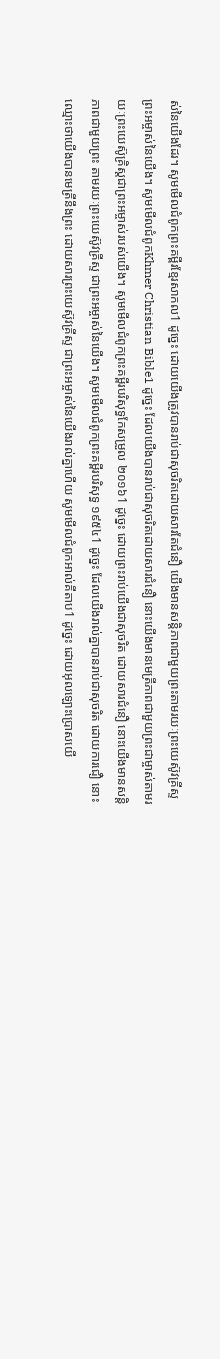ស់នៃយើងដែរ។ សូមមើលជំពូកព្រះគម្ពីរខ្មែរសាកល1 ដូច្នេះ ដោយយើងត្រូវបានរាប់ជាសុចរិតដោយសារតែជំនឿ យើងមានសន្តិភាពជាមួយព្រះតាមរយៈព្រះយេស៊ូវគ្រីស្ទព្រះអម្ចាស់នៃយើង។ សូមមើលជំពូកKhmer Christian Bible1 ដូច្នេះ ដែលយើងបានរាប់ជាសុចរិតដោយសារជំនឿ នោះយើងមានមេត្រីភាពជាមួយព្រះជាម្ចាស់តាមរយៈព្រះយេស៊ូគ្រិស្ដជាព្រះអម្ចាស់របស់យើង។ សូមមើលជំពូកព្រះគម្ពីរបរិសុទ្ធកែសម្រួល ២០១៦1 ដូច្នេះ ដោយព្រះរាប់យើងជាសុចរិត ដោយសារជំនឿ នោះយើងមានសន្ដិភាពជាមួយព្រះ តាមរយៈព្រះយេស៊ូវគ្រីស្ទ ជាព្រះអម្ចាស់នៃយើង។ សូមមើលជំពូកព្រះគម្ពីរបរិសុទ្ធ ១៩៥៤1 ដូច្នេះ ដែលយើងរាល់គ្នាបានរាប់ជាសុចរិត ដោយការជឿ នោះឈ្មោះថាយើងបានមេត្រីនឹងព្រះ ដោយសារព្រះយេស៊ូវគ្រីស្ទ ជាព្រះអម្ចាស់នៃយើងរាល់គ្នាហើយ សូមមើលជំពូកអាល់គីតាប1 ដូច្នេះ ដោយអុលឡោះប្រោសយើ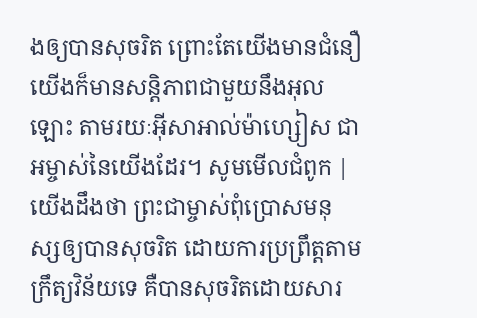ងឲ្យបានសុចរិត ព្រោះតែយើងមានជំនឿ យើងក៏មានសន្ដិភាពជាមួយនឹងអុលឡោះ តាមរយៈអ៊ីសាអាល់ម៉ាហ្សៀស ជាអម្ចាស់នៃយើងដែរ។ សូមមើលជំពូក |
យើងដឹងថា ព្រះជាម្ចាស់ពុំប្រោសមនុស្សឲ្យបានសុចរិត ដោយការប្រព្រឹត្តតាមក្រឹត្យវិន័យទេ គឺបានសុចរិតដោយសារ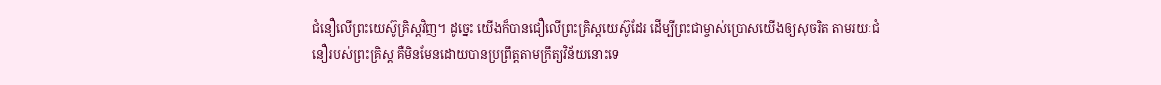ជំនឿលើព្រះយេស៊ូគ្រិស្តវិញ។ ដូច្នេះ យើងក៏បានជឿលើព្រះគ្រិស្តយេស៊ូដែរ ដើម្បីព្រះជាម្ចាស់ប្រោសយើងឲ្យសុចរិត តាមរយៈជំនឿរបស់ព្រះគ្រិស្ត គឺមិនមែនដោយបានប្រព្រឹត្តតាមក្រឹត្យវិន័យនោះទេ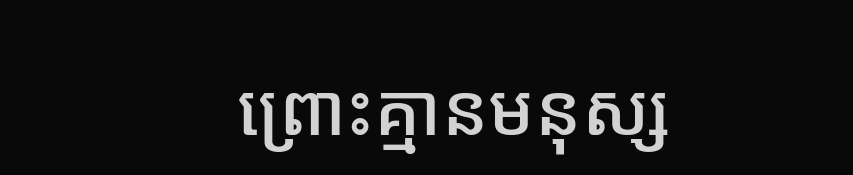ព្រោះគ្មានមនុស្ស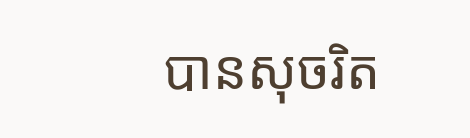បានសុចរិត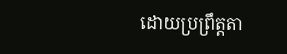ដោយប្រព្រឹត្តតា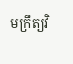មក្រឹត្យវិ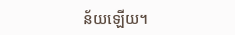ន័យឡើយ។